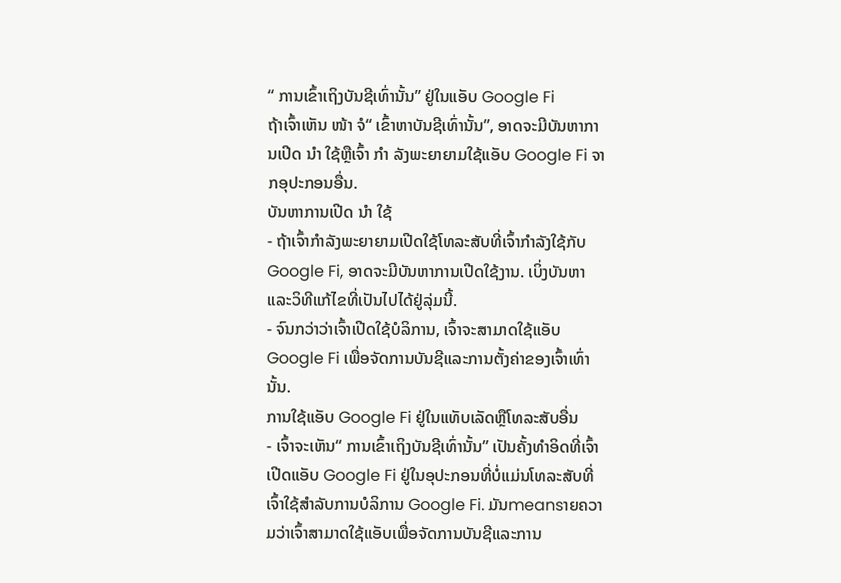“ ການເຂົ້າເຖິງບັນຊີເທົ່ານັ້ນ” ຢູ່ໃນແອັບ Google Fi
ຖ້າເຈົ້າເຫັນ ໜ້າ ຈໍ“ ເຂົ້າຫາບັນຊີເທົ່ານັ້ນ”, ອາດຈະມີບັນຫາການເປີດ ນຳ ໃຊ້ຫຼືເຈົ້າ ກຳ ລັງພະຍາຍາມໃຊ້ແອັບ Google Fi ຈາກອຸປະກອນອື່ນ.
ບັນຫາການເປີດ ນຳ ໃຊ້
- ຖ້າເຈົ້າກໍາລັງພະຍາຍາມເປີດໃຊ້ໂທລະສັບທີ່ເຈົ້າກໍາລັງໃຊ້ກັບ Google Fi, ອາດຈະມີບັນຫາການເປີດໃຊ້ງານ. ເບິ່ງບັນຫາແລະວິທີແກ້ໄຂທີ່ເປັນໄປໄດ້ຢູ່ລຸ່ມນີ້.
- ຈົນກວ່າວ່າເຈົ້າເປີດໃຊ້ບໍລິການ, ເຈົ້າຈະສາມາດໃຊ້ແອັບ Google Fi ເພື່ອຈັດການບັນຊີແລະການຕັ້ງຄ່າຂອງເຈົ້າເທົ່ານັ້ນ.
ການໃຊ້ແອັບ Google Fi ຢູ່ໃນແທັບເລັດຫຼືໂທລະສັບອື່ນ
- ເຈົ້າຈະເຫັນ“ ການເຂົ້າເຖິງບັນຊີເທົ່ານັ້ນ” ເປັນຄັ້ງທໍາອິດທີ່ເຈົ້າເປີດແອັບ Google Fi ຢູ່ໃນອຸປະກອນທີ່ບໍ່ແມ່ນໂທລະສັບທີ່ເຈົ້າໃຊ້ສໍາລັບການບໍລິການ Google Fi. ມັນmeansາຍຄວາມວ່າເຈົ້າສາມາດໃຊ້ແອັບເພື່ອຈັດການບັນຊີແລະການ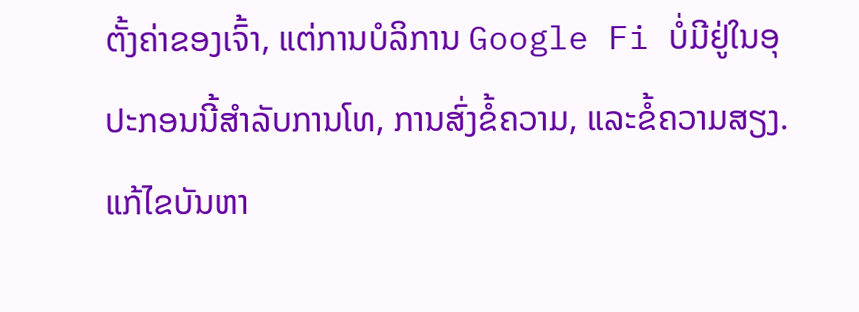ຕັ້ງຄ່າຂອງເຈົ້າ, ແຕ່ການບໍລິການ Google Fi ບໍ່ມີຢູ່ໃນອຸປະກອນນີ້ສໍາລັບການໂທ, ການສົ່ງຂໍ້ຄວາມ, ແລະຂໍ້ຄວາມສຽງ.
ແກ້ໄຂບັນຫາ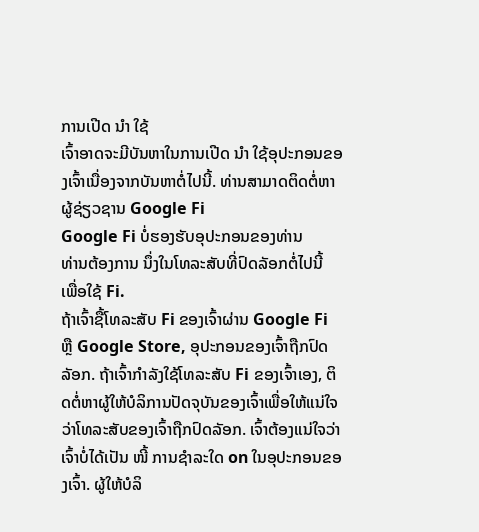ການເປີດ ນຳ ໃຊ້
ເຈົ້າອາດຈະມີບັນຫາໃນການເປີດ ນຳ ໃຊ້ອຸປະກອນຂອງເຈົ້າເນື່ອງຈາກບັນຫາຕໍ່ໄປນີ້. ທ່ານສາມາດຕິດຕໍ່ຫາຜູ້ຊ່ຽວຊານ Google Fi
Google Fi ບໍ່ຮອງຮັບອຸປະກອນຂອງທ່ານ
ທ່ານຕ້ອງການ ນຶ່ງໃນໂທລະສັບທີ່ປົດລັອກຕໍ່ໄປນີ້ ເພື່ອໃຊ້ Fi.
ຖ້າເຈົ້າຊື້ໂທລະສັບ Fi ຂອງເຈົ້າຜ່ານ Google Fi ຫຼື Google Store, ອຸປະກອນຂອງເຈົ້າຖືກປົດລັອກ. ຖ້າເຈົ້າກໍາລັງໃຊ້ໂທລະສັບ Fi ຂອງເຈົ້າເອງ, ຕິດຕໍ່ຫາຜູ້ໃຫ້ບໍລິການປັດຈຸບັນຂອງເຈົ້າເພື່ອໃຫ້ແນ່ໃຈວ່າໂທລະສັບຂອງເຈົ້າຖືກປົດລັອກ. ເຈົ້າຕ້ອງແນ່ໃຈວ່າເຈົ້າບໍ່ໄດ້ເປັນ ໜີ້ ການຊໍາລະໃດ on ໃນອຸປະກອນຂອງເຈົ້າ. ຜູ້ໃຫ້ບໍລິ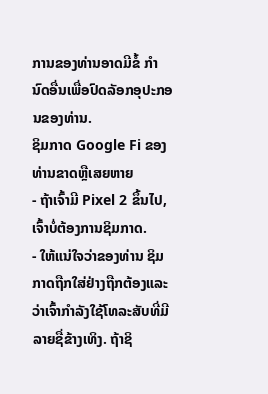ການຂອງທ່ານອາດມີຂໍ້ ກຳ ນົດອື່ນເພື່ອປົດລັອກອຸປະກອນຂອງທ່ານ.
ຊິມກາດ Google Fi ຂອງທ່ານຂາດຫຼືເສຍຫາຍ
- ຖ້າເຈົ້າມີ Pixel 2 ຂຶ້ນໄປ, ເຈົ້າບໍ່ຕ້ອງການຊິມກາດ.
- ໃຫ້ແນ່ໃຈວ່າຂອງທ່ານ ຊິມກາດຖືກໃສ່ຢ່າງຖືກຕ້ອງແລະວ່າເຈົ້າກໍາລັງໃຊ້ໂທລະສັບທີ່ມີລາຍຊື່ຂ້າງເທິງ. ຖ້າຊິ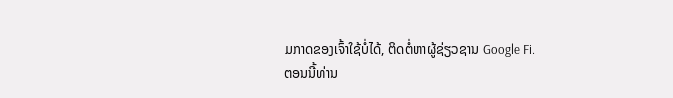ມກາດຂອງເຈົ້າໃຊ້ບໍ່ໄດ້, ຕິດຕໍ່ຫາຜູ້ຊ່ຽວຊານ Google Fi.
ຕອນນີ້ທ່ານ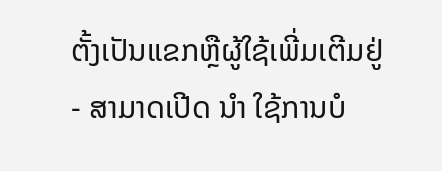ຕັ້ງເປັນແຂກຫຼືຜູ້ໃຊ້ເພີ່ມເຕີມຢູ່
- ສາມາດເປີດ ນຳ ໃຊ້ການບໍ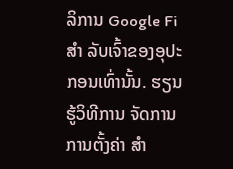ລິການ Google Fi ສຳ ລັບເຈົ້າຂອງອຸປະກອນເທົ່ານັ້ນ. ຮຽນຮູ້ວິທີການ ຈັດການການຕັ້ງຄ່າ ສຳ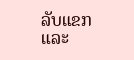ລັບແຂກແລະ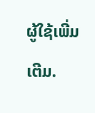ຜູ້ໃຊ້ເພີ່ມເຕີມ.